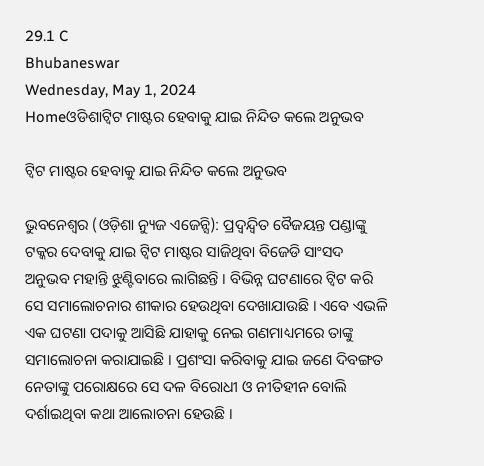29.1 C
Bhubaneswar
Wednesday, May 1, 2024
Homeଓଡିଶାଟ୍ୱିଟ ମାଷ୍ଟର ହେବାକୁ ଯାଇ ନିନ୍ଦିତ କଲେ ଅନୁଭବ

ଟ୍ୱିଟ ମାଷ୍ଟର ହେବାକୁ ଯାଇ ନିନ୍ଦିତ କଲେ ଅନୁଭବ

ଭୁବନେଶ୍ୱର (ଓଡ଼ିଶା ନ୍ୟୁଜ ଏଜେନ୍ସି): ପ୍ରଦ୍ୱନ୍ଦ୍ୱିତ ବୈଜୟନ୍ତ ପଣ୍ଡାଙ୍କୁ ଟକ୍କର ଦେବାକୁ ଯାଇ ଟ୍ୱିଟ ମାଷ୍ଟର ସାଜିଥିବା ବିଜେଡି ସାଂସଦ ଅନୁଭବ ମହାନ୍ତି ଝୁଣ୍ଟିବାରେ ଲାଗିଛନ୍ତି । ବିଭିନ୍ନ ଘଟଣାରେ ଟ୍ୱିଟ କରି ସେ ସମାଲୋଚନାର ଶୀକାର ହେଉଥିବା ଦେଖାଯାଉଛି । ଏବେ ଏଭଳି ଏକ ଘଟଣା ପଦାକୁ ଆସିଛି ଯାହାକୁ ନେଇ ଗଣମାଧ୍ୟମରେ ତାଙ୍କୁ ସମାଲୋଚନା କରାଯାଇଛି । ପ୍ରଶଂସା କରିବାକୁ ଯାଇ ଜଣେ ଦିବଙ୍ଗତ ନେତାଙ୍କୁ ପରୋକ୍ଷରେ ସେ ଦଳ ବିରୋଧୀ ଓ ନୀତିହୀନ ବୋଲି ଦର୍ଶାଇଥିବା କଥା ଆଲୋଚନା ହେଉଛି ।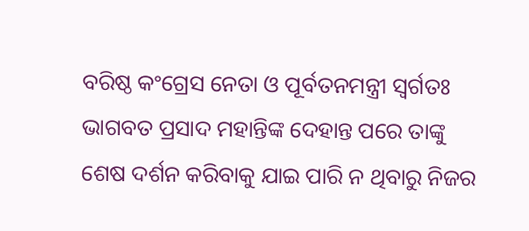ବରିଷ୍ଠ କଂଗ୍ରେସ ନେତା ଓ ପୂର୍ବତନମନ୍ତ୍ରୀ ସ୍ୱର୍ଗତଃ ଭାଗବତ ପ୍ରସାଦ ମହାନ୍ତିଙ୍କ ଦେହାନ୍ତ ପରେ ତାଙ୍କୁ ଶେଷ ଦର୍ଶନ କରିବାକୁ ଯାଇ ପାରି ନ ଥିବାରୁ ନିଜର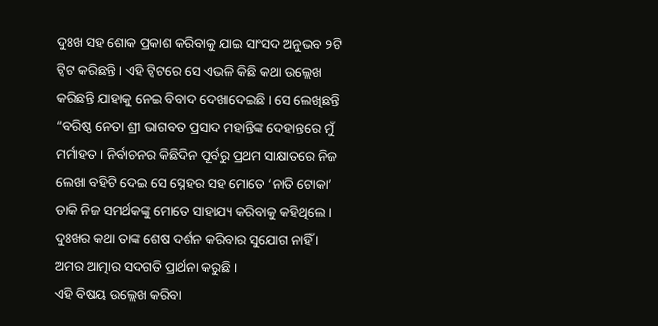ଦୁଃଖ ସହ ଶୋକ ପ୍ରକାଶ କରିବାକୁ ଯାଇ ସାଂସଦ ଅନୁଭବ ୨ଟି ଟ୍ୱିଟ କରିଛନ୍ତି । ଏହି ଟ୍ୱିଟରେ ସେ ଏଭଳି କିଛି କଥା ଉଲ୍ଲେଖ କରିଛନ୍ତି ଯାହାକୁ ନେଇ ବିବାଦ ଦେଖାଦେଇଛି । ସେ ଲେଖିଛନ୍ତି “ବରିଷ୍ଠ ନେତା ଶ୍ରୀ ଭାଗବତ ପ୍ରସାଦ ମହାନ୍ତିଙ୍କ ଦେହାନ୍ତରେ ମୁଁ ମର୍ମାହତ । ନିର୍ବାଚନର କିଛିଦିନ ପୂର୍ବରୁ ପ୍ରଥମ ସାକ୍ଷାତରେ ନିଜ ଲେଖା ବହିଟି ଦେଇ ସେ ସ୍ନେହର ସହ ମୋତେ ‘ନାତି ଟୋକା’ ଡାକି ନିଜ ସମର୍ଥକଙ୍କୁ ମୋତେ ସାହାଯ୍ୟ କରିବାକୁ କହିଥିଲେ । ଦୁଃଖର କଥା ତାଙ୍କ ଶେଷ ଦର୍ଶନ କରିବାର ସୁଯୋଗ ନାହିଁ । ଅମର ଆତ୍ମାର ସଦଗତି ପ୍ରାର୍ଥନା କରୁଛି ।
ଏହି ବିଷୟ ଉଲ୍ଲେଖ କରିବା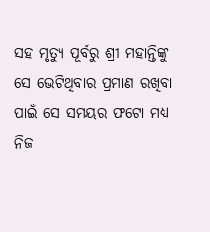ସହ ମୃତ୍ୟୁ ପୂର୍ବରୁ ଶ୍ରୀ ମହାନ୍ତିଙ୍କୁ ସେ ଭେଟିଥିବାର ପ୍ରମାଣ ରଖିବା ପାଇଁ ସେ ସମୟର ଫଟୋ ମଧ୍ୟ ନିଜ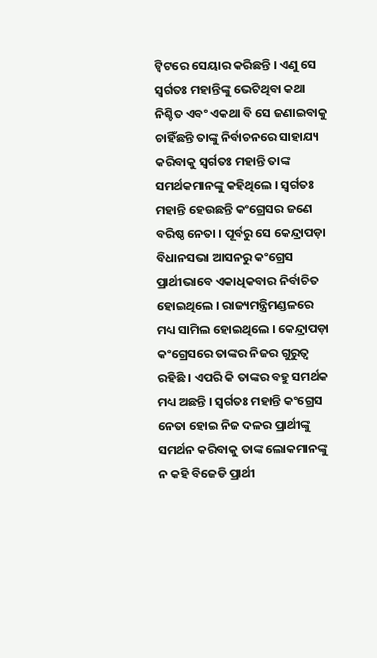ଟ୍ୱିଟରେ ସେୟାର କରିଛନ୍ତି । ଏଣୁ ସେ ସ୍ୱର୍ଗତଃ ମହାନ୍ତିଙ୍କୁ ଭେଟିଥିବା କଥା ନିଶ୍ଚିତ ଏବଂ ଏକଥା ବି ସେ ଜଣାଇବାକୁ ଚାହିଁଛନ୍ତି ତାଙ୍କୁ ନିର୍ବାଚନରେ ସାହାଯ୍ୟ କରିବାକୁ ସ୍ୱର୍ଗତଃ ମହାନ୍ତି ତାଙ୍କ ସମର୍ଥକମାନଙ୍କୁ କହିଥିଲେ । ସ୍ୱର୍ଗତଃ ମହାନ୍ତି ହେଉଛନ୍ତି କଂଗ୍ରେସର ଜଣେ ବରିଷ୍ଠ ନେତା । ପୂର୍ବରୁ ସେ କେନ୍ଦ୍ରାପଡ଼ା ବିଧାନସଭା ଆସନରୁ କଂଗ୍ରେସ ପ୍ରାର୍ଥୀଭାବେ ଏକାଧିକବାର ନିର୍ବାଚିତ ହୋଇଥିଲେ । ରାଜ୍ୟମନ୍ତ୍ରିମଣ୍ଡଳରେ ମଧ୍ୟ ସାମିଲ ହୋଇଥିଲେ । କେନ୍ଦ୍ରାପଡ଼ା କଂଗ୍ରେସରେ ତାଙ୍କର ନିଜର ଗୁରୁତ୍ୱ ରହିଛି । ଏପରି କି ତାଙ୍କର ବହୁ ସମର୍ଥକ ମଧ୍ୟ ଅଛନ୍ତି । ସ୍ୱର୍ଗତଃ ମହାନ୍ତି କଂଗ୍ରେସ ନେତା ହୋଇ ନିଜ ଦଳର ପ୍ରାର୍ଥୀଙ୍କୁ ସମର୍ଥନ କରିବାକୁ ତାଙ୍କ ଲୋକମାନଙ୍କୁ ନ କହି ବିଜେଡି ପ୍ରାର୍ଥୀ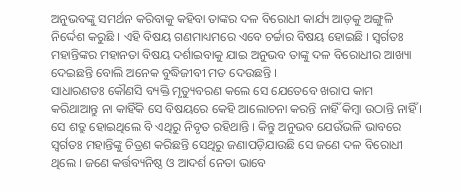ଅନୁଭବଙ୍କୁ ସମର୍ଥନ କରିବାକୁ କହିବା ତାଙ୍କର ଦଳ ବିରୋଧୀ କାର୍ଯ୍ୟ ଆଡ଼କୁ ଅଙ୍ଗୁଳି ନିର୍ଦ୍ଦେଶ କରୁଛି । ଏହି ବିଷୟ ଗଣମାଧ୍ୟମରେ ଏବେ ଚର୍ଚ୍ଚାର ବିଷୟ ହୋଇଛି । ସ୍ୱର୍ଗତଃ ମହାନ୍ତିଙ୍କର ମହାନତା ବିଷୟ ଦର୍ଶାଇବାକୁ ଯାଇ ଅନୁଭବ ତାଙ୍କୁ ଦଳ ବିରୋଧୀର ଆଖ୍ୟା ଦେଇଛନ୍ତି ବୋଲି ଅନେକ ବୁଦ୍ଧିଜୀବୀ ମତ ଦେଉଛନ୍ତି ।
ସାଧାରଣତଃ କୌଣସି ବ୍ୟକ୍ତି ମୃତ୍ୟୁବରଣ କଲେ ସେ ଯେତେବେ ଖରାପ କାମ କରିଥାଆନ୍ତୁ ନା କାହିଁକି ସେ ବିଷୟରେ କେହି ଆଲୋଚନା କରନ୍ତି ନାହିଁ କିମ୍ବା ଉଠାନ୍ତି ନାହିଁ । ସେ ଶତ୍ରୁ ହୋଇଥିଲେ ବି ଏଥିରୁ ନିବୃତ ରହିଥାନ୍ତି । କିନ୍ତୁ ଅନୁଭବ ଯେଉଁଭଳି ଭାବରେ ସ୍ୱର୍ଗତଃ ମହାନ୍ତିଙ୍କୁ ଚିତ୍ରଣ କରିଛନ୍ତି ସେଥିରୁ ଜଣାପଡ଼ିଯାଉଛି ସେ ଜଣେ ଦଳ ବିରୋଧୀ ଥିଲେ । ଜଣେ କର୍ତ୍ତବ୍ୟନିଷ୍ଠ ଓ ଆଦର୍ଶ ନେତା ଭାବେ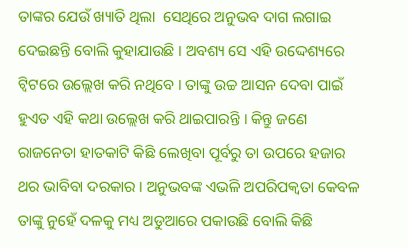ତାଙ୍କର ଯେଉଁ ଖ୍ୟାତି ଥିଲା  ସେଥିରେ ଅନୁଭବ ଦାଗ ଲଗାଇ ଦେଇଛନ୍ତି ବୋଲି କୁହାଯାଉଛି । ଅବଶ୍ୟ ସେ ଏହି ଉଦ୍ଦେଶ୍ୟରେ ଟ୍ୱିଟରେ ଉଲ୍ଲେଖ କରି ନଥିବେ । ତାଙ୍କୁ ଉଚ୍ଚ ଆସନ ଦେବା ପାଇଁ ହୁଏତ ଏହି କଥା ଉଲ୍ଲେଖ କରି ଥାଇପାରନ୍ତି । କିନ୍ତୁ ଜଣେ ରାଜନେତା ହାତକାଟି କିଛି ଲେଖିବା ପୂର୍ବରୁ ତା ଉପରେ ହଜାର ଥର ଭାବିବା ଦରକାର । ଅନୁଭବଙ୍କ ଏଭଳି ଅପରିପକ୍ୱତା କେବଳ ତାଙ୍କୁ ନୁହେଁ ଦଳକୁ ମଧ୍ୟ ଅଡୁଆରେ ପକାଉଛି ବୋଲି କିଛି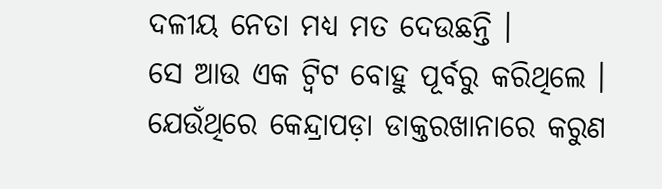ଦଳୀୟ ନେତା ମଧ୍ୟ ମତ ଦେଉଛନ୍ତି ।
ସେ ଆଉ ଏକ ଟ୍ୱିଟ ବୋହୁ ପୂର୍ବରୁ କରିଥିଲେ । ଯେଉଁଥିରେ କେନ୍ଦ୍ରାପଡ଼ା ଡାକ୍ତରଖାନାରେ କରୁଣ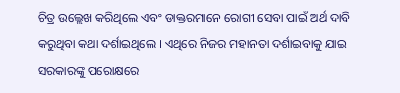ଚିତ୍ର ଉଲ୍ଲେଖ କରିଥିଲେ ଏବଂ ଡାକ୍ତରମାନେ ରୋଗୀ ସେବା ପାଇଁ ଅର୍ଥ ଦାବି କରୁଥିବା କଥା ଦର୍ଶାଇଥିଲେ । ଏଥିରେ ନିଜର ମହାନତା ଦର୍ଶାଇବାକୁ ଯାଇ ସରକାରଙ୍କୁ ପରୋକ୍ଷରେ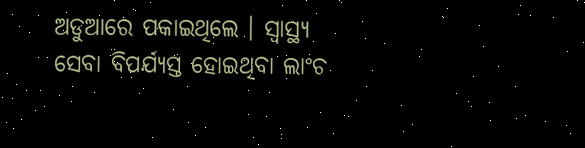ଅଡୁଆରେ ପକାଇଥିଲେ । ସ୍ୱାସ୍ଥ୍ୟ ସେବା ବିପର୍ଯ୍ୟସ୍ତ ହୋଇଥିବା ଲାଂଚ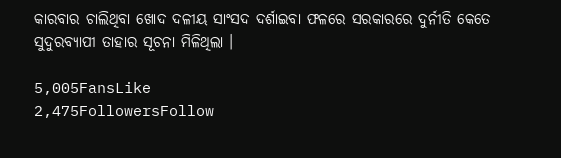କାରବାର ଚାଲିଥିବା ଖୋଦ ଦଳୀୟ ସାଂସଦ ଦର୍ଶାଇବା ଫଳରେ ସରକାରରେ ଦୁର୍ନୀତି କେତେ ସୁଦୁରବ୍ୟାପୀ ତାହାର ସୂଚନା ମିଳିଥିଲା ।

5,005FansLike
2,475FollowersFollow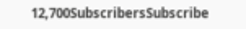12,700SubscribersSubscribe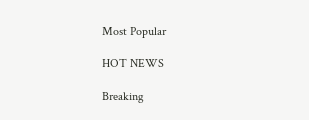Most Popular

HOT NEWS

Breaking